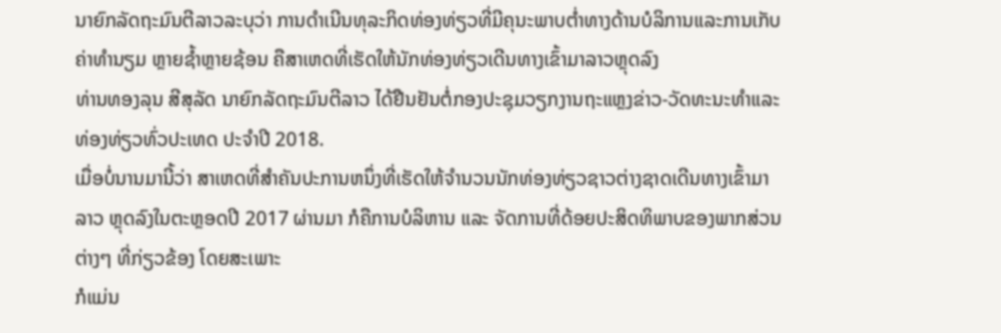ນາຍົກລັດຖະມົນຕີລາວລະບຸວ່າ ການດຳເນີນທຸລະກິດທ່ອງທ່ຽວທີ່ມີຄຸນະພາບຕ່ຳທາງດ້ານບໍລິການແລະການເກັບຄ່າທຳນຽມ ຫຼາຍຊ້ຳຫຼາຍຊ້ອນ ຄືສາເຫດທີ່ເຮັດໃຫ້ນັກທ່ອງທ່ຽວເດີນທາງເຂົ້າມາລາວຫຼຸດລົງ
ທ່ານທອງລຸນ ສີສຸລັດ ນາຍົກລັດຖະມົນຕີລາວ ໄດ້ຢືນຢັນຕໍ່ກອງປະຊຸມວຽກງານຖະແຫຼງຂ່າວ-ວັດທະນະທຳແລະທ່ອງທ່ຽວທົ່ວປະເທດ ປະຈຳປີ 2018.
ເມື່ອບໍ່ນານມານີ້ວ່າ ສາເຫດທີ່ສຳຄັນປະການຫນຶ່ງທີ່ເຮັດໃຫ້ຈຳນວນນັກທ່ອງທ່ຽວຊາວຕ່າງຊາດເດີນທາງເຂົ້າມາລາວ ຫຼຸດລົງໃນຕະຫຼອດປີ 2017 ຜ່ານມາ ກໍຄືການບໍລິຫານ ແລະ ຈັດການທີ່ດ້ອຍປະສິດທິພາບຂອງພາກສ່ວນຕ່າງໆ ທີ່ກ່ຽວຂ້ອງ ໂດຍສະເພາະ
ກໍແມ່ນ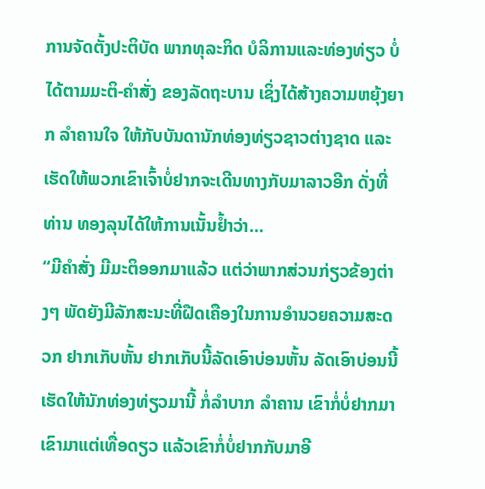ການຈັດຕັ້ງປະຕິບັດ ພາກທຸລະກິດ ບໍລິການແລະທ່ອງທ່ຽວ ບໍ່ໄດ້ຕາມມະຕິ-ຄຳສັ່ງ ຂອງລັດຖະບານ ເຊິ່ງໄດ້ສ້າງຄວາມຫຍຸ້ງຍາກ ລຳຄານໃຈ ໃຫ້ກັບບັນດານັກທ່ອງທ່ຽວຊາວຕ່າງຊາດ ແລະເຮັດໃຫ້ພວກເຂົາເຈົ້າບໍ່ຢາກຈະເດີນທາງກັບມາລາວອີກ ດັ່ງທີ່ທ່ານ ທອງລຸນໄດ້ໃຫ້ການເນັ້ນຢ້ຳວ່າ…
“ມີຄຳສັ່ງ ມີມະຕິອອກມາແລ້ວ ແຕ່ວ່າພາກສ່ວນກ່ຽວຂ້ອງຕ່າງໆ ພັດຍັງມີລັກສະນະທີ່ຝືດເຄືອງໃນການອຳນວຍຄວາມສະດວກ ຢາກເກັບຫັ້ນ ຢາກເກັບນີ້ລັດເອົາບ່ອນຫັ້ນ ລັດເອົາບ່ອນນີ້ ເຮັດໃຫ້ນັກທ່ອງທ່ຽວມານີ້ ກໍ່ລຳບາກ ລຳຄານ ເຂົາກໍ່ບໍ່ຢາກມາ ເຂົາມາແຕ່ເທື່ອດຽວ ແລ້ວເຂົາກໍ່ບໍ່ຢາກກັບມາອີ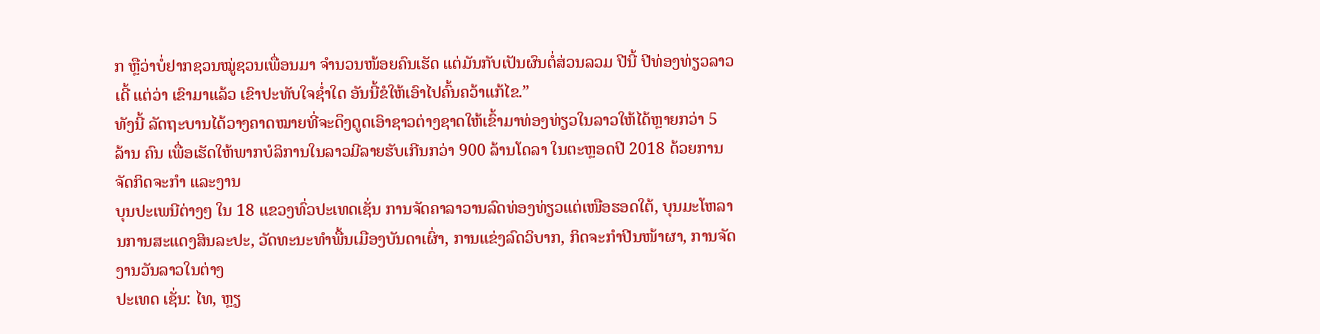ກ ຫຼືວ່າບໍ່ຢາກຊວນໝູ່ຊວນເພື່ອນມາ ຈຳນວນໜ້ອຍຄົນເຮັດ ແຕ່ມັນກັບເປັນຜົນຕໍ່ສ່ວນລວມ ປີນີ້ ປີທ່ອງທ່ຽວລາວເດີ້ ແຕ່ວ່າ ເຂົາມາແລ້ວ ເຂົາປະທັບໃຈຊ່ຳໃດ ອັນນີ້ຂໍໃຫ້ເອົາໄປຄົ້ນຄວ້າແກ້ໄຂ.”
ທັງນີ້ ລັດຖະບານໄດ້ວາງຄາດໝາຍທີ່ຈະດຶງດູດເອົາຊາວຕ່າງຊາດໃຫ້ເຂົ້າມາທ່ອງທ່ຽວໃນລາວໃຫ້ໄດ້ຫຼາຍກວ່າ 5 ລ້ານ ຄົນ ເພື່ອເຮັດໃຫ້ພາກບໍລິການໃນລາວມີລາຍຮັບເກີນກວ່າ 900 ລ້ານໂດລາ ໃນຕະຫຼອດປີ 2018 ດ້ວຍການຈັດກິດຈະກຳ ແລະງານ
ບຸນປະເພນີຕ່າງໆ ໃນ 18 ແຂວງທົ່ວປະເທດເຊັ່ນ ການຈັດຄາລາວານລົດທ່ອງທ່ຽວແຕ່ເໜືອຮອດໃຕ້, ບຸນມະໂຫລານການສະແດງສິນລະປະ, ວັດທະນະທຳພື້ນເມືອງບັນດາເຜົ່າ, ການແຂ່ງລົດວິບາກ, ກິດຈະກຳປີນໜ້າຜາ, ການຈັດງານວັນລາວໃນຕ່າງ
ປະເທດ ເຊັ່ນ: ໄທ, ຫຼຽ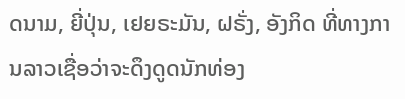ດນາມ, ຍີ່ປຸ່ນ, ເຢຍຣະມັນ, ຝຣັ່ງ, ອັງກິດ ທີ່ທາງການລາວເຊື່ອວ່າຈະດຶງດູດນັກທ່ອງ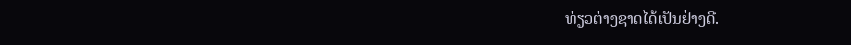ທ່ຽວຕ່າງຊາດໄດ້ເປັນຢ່າງດີ.